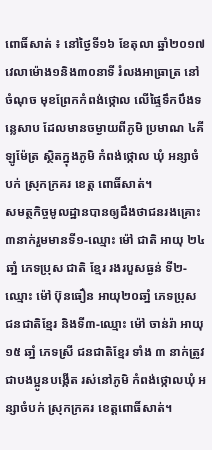ពោធិ៍សាត់ ៖ នៅថ្ងៃទី១៦ ខែតុលា ឆ្នាំ២០១៧ វេលាម៉ោង១និង៣០នាទី រំលងអាធ្រាត្រ នៅចំណុច មុខព្រែកកំពង់ថ្កោល លើផ្ទៃទឹកបឹងទន្លេសាប ដែលមានចម្ងាយពីភូមិ ប្រមាណ ៤គីឡូម៉ែត្រ ស្ថិតក្នុងភូមិ កំពង់ថ្កោល ឃុំ អន្សាចំបក់ ស្រុកក្រគរ ខេត្ត ពោធិ៍សាត់។
សមត្ថកិច្ចមូលដ្ឋានបានឲ្យដឹងថាជនរងគ្រោះ ៣នាក់រួមមានទី១-ឈ្មោះ ម៉ៅ ជាតិ អាយុ ២៤ ឆាំ្ន ភេទប្រុស ជាតិ ខ្មែរ រងរបួសធ្ងន់ ទី២-ឈ្មោះ ម៉ៅ ប៊ុនធឿន អាយុ២០ឆាំ្ន ភេទប្រុស ជនជាតិខ្មែរ និងទី៣-ឈ្មោះ ម៉ៅ ចាន់រ៉ា អាយុ ១៥ ឆាំ្ន ភេទស្រី ជនជាតិខ្មែរ ទាំង ៣ នាក់ត្រូវជាបងប្អូនបង្កើត រស់នៅភូមិ កំពង់ថ្កោលឃុំ អន្សាចំបក់ ស្រុកក្រគរ ខេត្តពោធិ៍សាត់។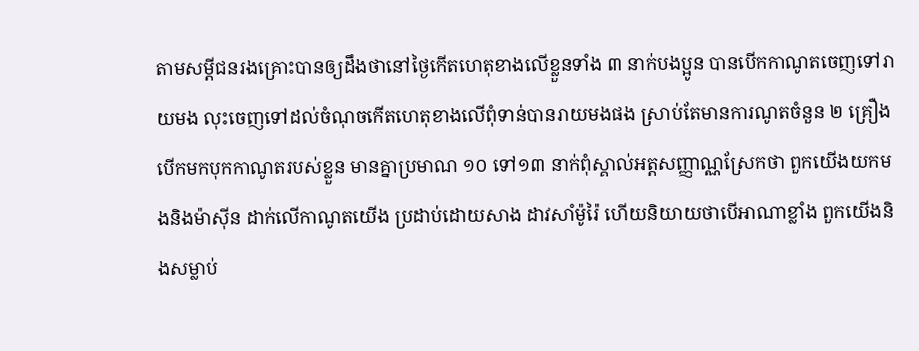តាមសម្តីជនរងគ្រោះបានឲ្យដឹងថានៅថ្ងៃកើតហេតុខាងលើខ្លួនទាំង ៣ នាក់បងប្អូន បានបើកកាណូតចេញទៅរាយមង លុះចេញទៅដល់ចំណុចកើតហេតុខាងលើពុំទាន់បានរាយមងផង ស្រាប់តែមានការណូតចំនួន ២ គ្រឿងបើកមកបុកកាណូតរបស់ខ្លួន មានគ្នាប្រមាណ ១០ ទៅ១៣ នាក់ពុំស្គាល់អត្តសញ្ញាណ្ណស្រែកថា ពួកយើងយកមងនិងម៉ាស៊ីន ដាក់លើកាណូតយើង ប្រដាប់ដោយសាង ដាវសាំម៉ូរ៉ៃ ហើយនិយាយថាបើអាណាខ្លាំង ពួកយើងនិងសម្លាប់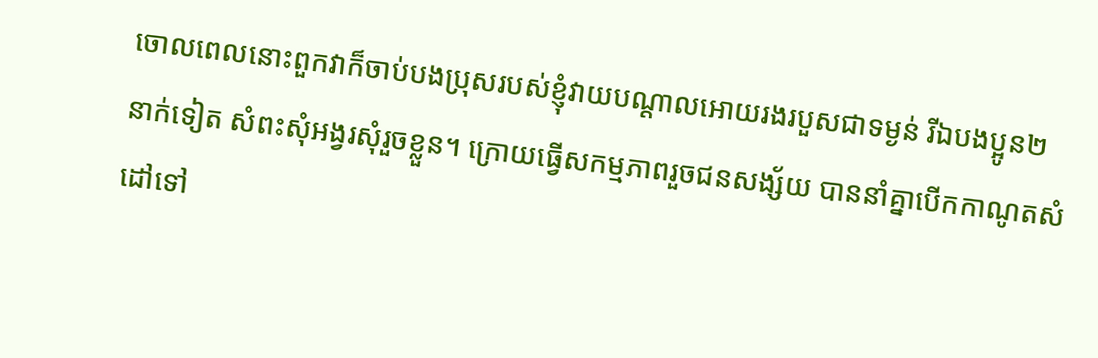ចោលពេលនោះពួកវាក៏ចាប់បងប្រុសរបស់ខ្ញុំវាយបណ្តាលអោយរងរបួសជាទម្ងន់ រីឯបងប្អូន២ នាក់ទៀត សំពះសុំអង្វរសុំរួចខ្លួន។ ក្រោយធ្វើសកម្មភាពរួចជនសង្ស័យ បាននាំគ្នាបើកកាណូតសំដៅទៅ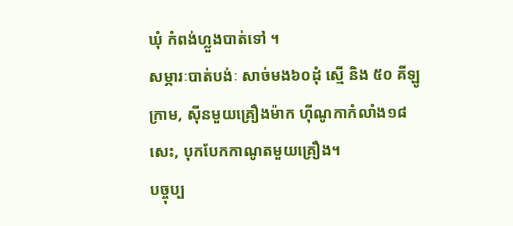ឃុំ កំពង់ហ្លួងបាត់ទៅ ។
សម្ភារៈបាត់បង់ៈ សាច់មង៦០ដុំ ស្មើ និង ៥០ គីឡូក្រាម, ស៊ីនមួយគ្រឿងម៉ាក ហ៊ីណូកាកំលាំង១៨សេះ, បុកបែកកាណូតមួយគ្រឿង។
បច្ចុប្ប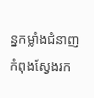ន្នកម្លាំងជំនាញកំពុងស្វែងរក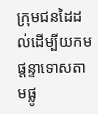ក្រុមជនដៃដល់ដើម្បីយកមផ្តន្ទាទោសតាមផ្លូ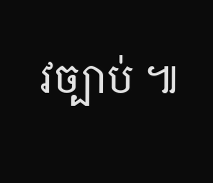វច្បាប់ ៕